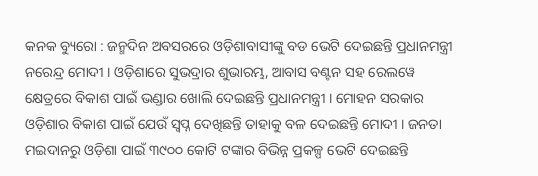କନକ ବ୍ୟୁରୋ : ଜନ୍ମଦିନ ଅବସରରେ ଓଡ଼ିଶାବାସୀଙ୍କୁ ବଡ ଭେଟି ଦେଇଛନ୍ତି ପ୍ରଧାନମନ୍ତ୍ରୀ ନରେନ୍ଦ୍ର ମୋଦୀ । ଓଡ଼ିଶାରେ ସୁଭଦ୍ରାର ଶୁଭାରମ୍ଭ, ଆବାସ ବଣ୍ଟନ ସହ ରେଲୱେ କ୍ଷେତ୍ରରେ ବିକାଶ ପାଇଁ ଭଣ୍ଡାର ଖୋଲି ଦେଇଛନ୍ତି ପ୍ରଧାନମନ୍ତ୍ରୀ । ମୋହନ ସରକାର ଓଡ଼ିଶାର ବିକାଶ ପାଇଁ ଯେଉଁ ସ୍ୱପ୍ନ ଦେଖିଛନ୍ତି ତାହାକୁ ବଳ ଦେଇଛନ୍ତି ମୋଦୀ । ଜନତା ମଇଦାନରୁ ଓଡ଼ିଶା ପାଇଁ ୩୯୦୦ କୋଟି ଟଙ୍କାର ବିଭିନ୍ନ ପ୍ରକଳ୍ପ ଭେଟି ଦେଇଛନ୍ତି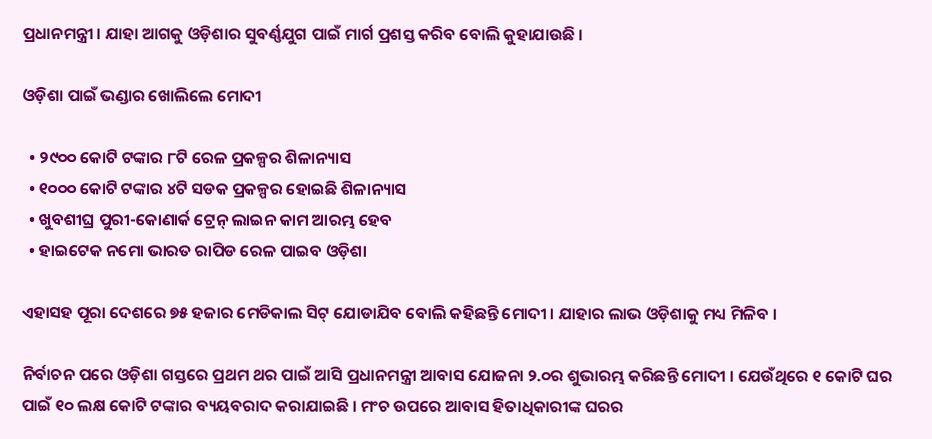ପ୍ରଧାନମନ୍ତ୍ରୀ । ଯାହା ଆଗକୁ ଓଡ଼ିଶାର ସୁବର୍ଣ୍ଣଯୁଗ ପାଇଁ ମାର୍ଗ ପ୍ରଶସ୍ତ କରିବ ବୋଲି କୁହାଯାଉଛି ।

ଓଡ଼ିଶା ପାଇଁ ଭଣ୍ଡାର ଖୋଲିଲେ ମୋଦୀ

  • ୨୯୦୦ କୋଟି ଟଙ୍କାର ୮ଟି ରେଳ ପ୍ରକଳ୍ପର ଶିଳାନ୍ୟାସ
  • ୧୦୦୦ କୋଟି ଟଙ୍କାର ୪ଟି ସଡକ ପ୍ରକଳ୍ପର ହୋଇଛି ଶିଳାନ୍ୟାସ
  • ଖୁବଶୀଘ୍ର ପୁରୀ-କୋଣାର୍କ ଟ୍ରେନ୍ ଲାଇନ କାମ ଆରମ୍ଭ ହେବ
  • ହାଇଟେକ ନମୋ ଭାରତ ରାପିଡ ରେଳ ପାଇବ ଓଡ଼ିଶା

ଏହାସହ ପୂରା ଦେଶରେ ୭୫ ହଜାର ମେଡିକାଲ ସିଟ୍ ଯୋଡାଯିବ ବୋଲି କହିଛନ୍ତି ମୋଦୀ । ଯାହାର ଲାଭ ଓଡ଼ିଶାକୁ ମଧ୍ୟ ମିଳିବ ।

ନିର୍ବାଚନ ପରେ ଓଡ଼ିଶା ଗସ୍ତରେ ପ୍ରଥମ ଥର ପାଇଁ ଆସି ପ୍ରଧାନମନ୍ତ୍ରୀ ଆବାସ ଯୋଜନା ୨.୦ର ଶୁଭାରମ୍ଭ କରିଛନ୍ତି ମୋଦୀ । ଯେଉଁଥିରେ ୧ କୋଟି ଘର ପାଇଁ ୧୦ ଲକ୍ଷ କୋଟି ଟଙ୍କାର ବ୍ୟୟବରାଦ କରାଯାଇଛି । ମଂଚ ଉପରେ ଆବାସ ହିତାଧିକାରୀଙ୍କ ଘରର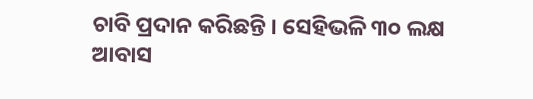ଚାବି ପ୍ରଦାନ କରିଛନ୍ତି । ସେହିଭଳି ୩୦ ଲକ୍ଷ ଆବାସ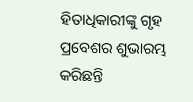ହିତାଧିକାରୀଙ୍କୁ ଗୃହ ପ୍ରବେଶର ଶୁଭାରମ୍ଭ କରିଛନ୍ତି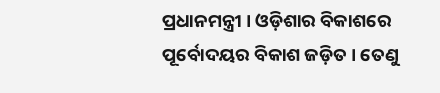ପ୍ରଧାନମନ୍ତ୍ରୀ । ଓଡ଼ିଶାର ବିକାଶରେ ପୂର୍ବୋଦୟର ବିକାଶ ଜଡ଼ିତ । ତେଣୁ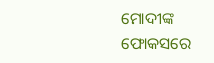ମୋଦୀଙ୍କ ଫୋକସରେ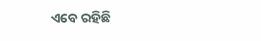ଏବେ ରହିଛି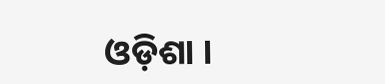ଓଡ଼ିଶା ।